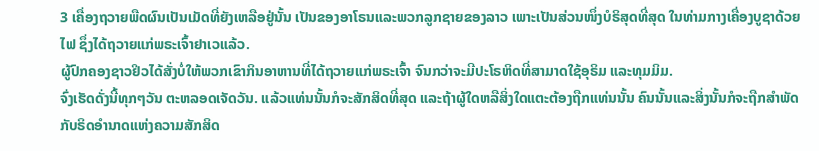3 ເຄື່ອງຖວາຍພືດຜົນເປັນເມັດທີ່ຍັງເຫລືອຢູ່ນັ້ນ ເປັນຂອງອາໂຣນແລະພວກລູກຊາຍຂອງລາວ ເພາະເປັນສ່ວນໜຶ່ງບໍຣິສຸດທີ່ສຸດ ໃນທ່າມກາງເຄື່ອງບູຊາດ້ວຍໄຟ ຊຶ່ງໄດ້ຖວາຍແກ່ພຣະເຈົ້າຢາເວແລ້ວ.
ຜູ້ປົກຄອງຊາວຢິວໄດ້ສັ່ງບໍ່ໃຫ້ພວກເຂົາກິນອາຫານທີ່ໄດ້ຖວາຍແກ່ພຣະເຈົ້າ ຈົນກວ່າຈະມີປະໂຣຫິດທີ່ສາມາດໃຊ້ອຸຣິມ ແລະທຸມມິມ.
ຈົ່ງເຮັດດັ່ງນີ້ທຸກໆວັນ ຕະຫລອດເຈັດວັນ. ແລ້ວແທ່ນນັ້ນກໍຈະສັກສິດທີ່ສຸດ ແລະຖ້າຜູ້ໃດຫລືສິ່ງໃດແຕະຕ້ອງຖືກແທ່ນນັ້ນ ຄົນນັ້ນແລະສິ່ງນັ້ນກໍຈະຖືກສຳພັດ ກັບຣິດອຳນາດແຫ່ງຄວາມສັກສິດ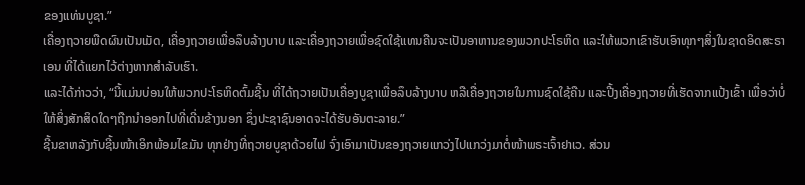ຂອງແທ່ນບູຊາ.”
ເຄື່ອງຖວາຍພືດຜົນເປັນເມັດ, ເຄື່ອງຖວາຍເພື່ອລຶບລ້າງບາບ ແລະເຄື່ອງຖວາຍເພື່ອຊົດໃຊ້ແທນຄືນຈະເປັນອາຫານຂອງພວກປະໂຣຫິດ ແລະໃຫ້ພວກເຂົາຮັບເອົາທຸກໆສິ່ງໃນຊາດອິດສະຣາເອນ ທີ່ໄດ້ແຍກໄວ້ຕ່າງຫາກສຳລັບເຮົາ.
ແລະໄດ້ກ່າວວ່າ, “ນີ້ແມ່ນບ່ອນໃຫ້ພວກປະໂຣຫິດຕົ້ມຊີ້ນ ທີ່ໄດ້ຖວາຍເປັນເຄື່ອງບູຊາເພື່ອລຶບລ້າງບາບ ຫລືເຄື່ອງຖວາຍໃນການຊົດໃຊ້ຄືນ ແລະປີ້ງເຄື່ອງຖວາຍທີ່ເຮັດຈາກແປ້ງເຂົ້າ ເພື່ອວ່າບໍ່ໃຫ້ສິ່ງສັກສິດໃດໆຖືກນຳອອກໄປທີ່ເດີ່ນຂ້າງນອກ ຊຶ່ງປະຊາຊົນອາດຈະໄດ້ຮັບອັນຕະລາຍ.”
ຊີ້ນຂາຫລັງກັບຊີ້ນໜ້າເອິກພ້ອມໄຂມັນ ທຸກຢ່າງທີ່ຖວາຍບູຊາດ້ວຍໄຟ ຈົ່ງເອົາມາເປັນຂອງຖວາຍແກວ່ງໄປແກວ່ງມາຕໍ່ໜ້າພຣະເຈົ້າຢາເວ. ສ່ວນ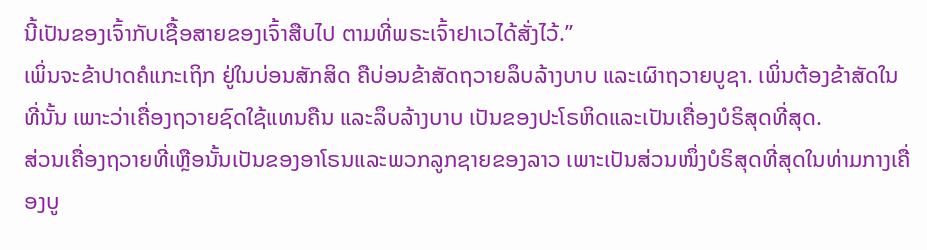ນີ້ເປັນຂອງເຈົ້າກັບເຊື້ອສາຍຂອງເຈົ້າສືບໄປ ຕາມທີ່ພຣະເຈົ້າຢາເວໄດ້ສັ່ງໄວ້.”
ເພິ່ນຈະຂ້າປາດຄໍແກະເຖິກ ຢູ່ໃນບ່ອນສັກສິດ ຄືບ່ອນຂ້າສັດຖວາຍລຶບລ້າງບາບ ແລະເຜົາຖວາຍບູຊາ. ເພິ່ນຕ້ອງຂ້າສັດໃນທີ່ນັ້ນ ເພາະວ່າເຄື່ອງຖວາຍຊົດໃຊ້ແທນຄືນ ແລະລຶບລ້າງບາບ ເປັນຂອງປະໂຣຫິດແລະເປັນເຄື່ອງບໍຣິສຸດທີ່ສຸດ.
ສ່ວນເຄື່ອງຖວາຍທີ່ເຫຼືອນັ້ນເປັນຂອງອາໂຣນແລະພວກລູກຊາຍຂອງລາວ ເພາະເປັນສ່ວນໜຶ່ງບໍຣິສຸດທີ່ສຸດໃນທ່າມກາງເຄື່ອງບູ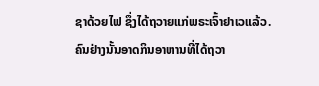ຊາດ້ວຍໄຟ ຊຶ່ງໄດ້ຖວາຍແກ່ພຣະເຈົ້າຢາເວແລ້ວ.
ຄົນຢ່າງນັ້ນອາດກິນອາຫານທີ່ໄດ້ຖວາ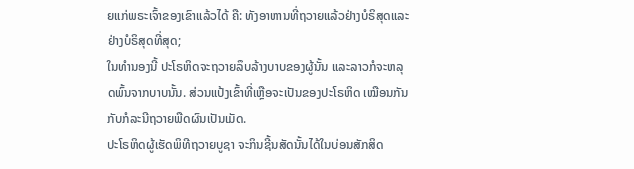ຍແກ່ພຣະເຈົ້າຂອງເຂົາແລ້ວໄດ້ ຄື: ທັງອາຫານທີ່ຖວາຍແລ້ວຢ່າງບໍຣິສຸດແລະຢ່າງບໍຣິສຸດທີ່ສຸດ;
ໃນທຳນອງນີ້ ປະໂຣຫິດຈະຖວາຍລຶບລ້າງບາບຂອງຜູ້ນັ້ນ ແລະລາວກໍຈະຫລຸດພົ້ນຈາກບາບນັ້ນ. ສ່ວນແປ້ງເຂົ້າທີ່ເຫຼືອຈະເປັນຂອງປະໂຣຫິດ ເໝືອນກັນກັບກໍລະນີຖວາຍພືດຜົນເປັນເມັດ.
ປະໂຣຫິດຜູ້ເຮັດພິທີຖວາຍບູຊາ ຈະກິນຊີ້ນສັດນັ້ນໄດ້ໃນບ່ອນສັກສິດ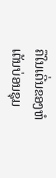ຄືໃນເດີ່ນຂອງຫໍເຕັນບ່ອນຊຸມ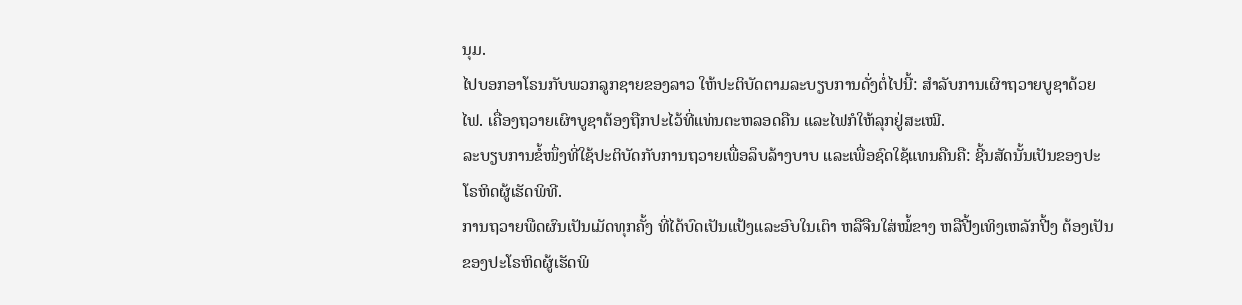ນຸມ.
ໄປບອກອາໂຣນກັບພວກລູກຊາຍຂອງລາວ ໃຫ້ປະຕິບັດຕາມລະບຽບການດັ່ງຕໍ່ໄປນີ້: ສຳລັບການເຜົາຖວາຍບູຊາດ້ວຍໄຟ. ເຄື່ອງຖວາຍເຜົາບູຊາຕ້ອງຖືກປະໄວ້ທີ່ແທ່ນຕະຫລອດຄືນ ແລະໄຟກໍໃຫ້ລຸກຢູ່ສະເໝີ.
ລະບຽບການຂໍ້ໜຶ່ງທີ່ໃຊ້ປະຕິບັດກັບການຖວາຍເພື່ອລຶບລ້າງບາບ ແລະເພື່ອຊົດໃຊ້ແທນຄືນຄື: ຊີ້ນສັດນັ້ນເປັນຂອງປະໂຣຫິດຜູ້ເຮັດພິທີ.
ການຖວາຍພືດຜົນເປັນເມັດທຸກຄັ້ງ ທີ່ໄດ້ບົດເປັນແປ້ງແລະອົບໃນເຕົາ ຫລືຈືນໃສ່ໝໍ້ຂາງ ຫລືປີ້ງເທິງເຫລັກປີ້ງ ຕ້ອງເປັນຂອງປະໂຣຫິດຜູ້ເຮັດພິ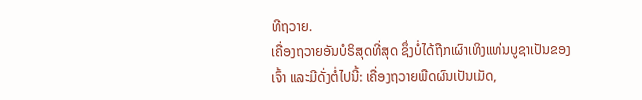ທີຖວາຍ.
ເຄື່ອງຖວາຍອັນບໍຣິສຸດທີ່ສຸດ ຊຶ່ງບໍ່ໄດ້ຖືກເຜົາເທິງແທ່ນບູຊາເປັນຂອງເຈົ້າ ແລະມີດັ່ງຕໍ່ໄປນີ້: ເຄື່ອງຖວາຍພືດຜົນເປັນເມັດ,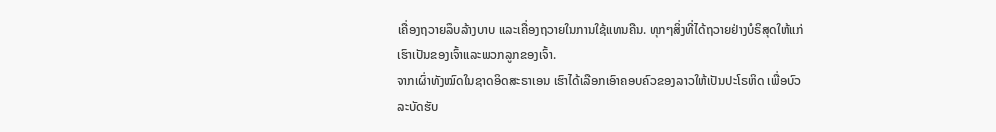ເຄື່ອງຖວາຍລຶບລ້າງບາບ ແລະເຄື່ອງຖວາຍໃນການໃຊ້ແທນຄືນ. ທຸກໆສິ່ງທີ່ໄດ້ຖວາຍຢ່າງບໍຣິສຸດໃຫ້ແກ່ເຮົາເປັນຂອງເຈົ້າແລະພວກລູກຂອງເຈົ້າ.
ຈາກເຜົ່າທັງໝົດໃນຊາດອິດສະຣາເອນ ເຮົາໄດ້ເລືອກເອົາຄອບຄົວຂອງລາວໃຫ້ເປັນປະໂຣຫິດ ເພື່ອບົວລະບັດຮັບ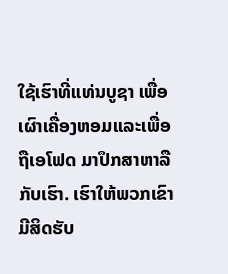ໃຊ້ເຮົາທີ່ແທ່ນບູຊາ ເພື່ອເຜົາເຄື່ອງຫອມແລະເພື່ອຖືເອໂຟດ ມາປຶກສາຫາລືກັບເຮົາ. ເຮົາໃຫ້ພວກເຂົາມີສິດຮັບ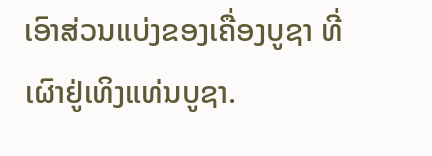ເອົາສ່ວນແບ່ງຂອງເຄື່ອງບູຊາ ທີ່ເຜົາຢູ່ເທິງແທ່ນບູຊາ.